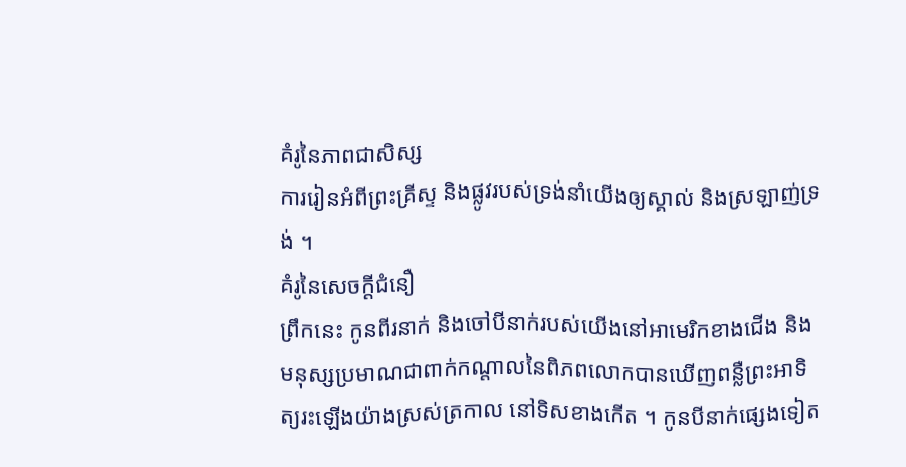គំរូនៃភាពជាសិស្ស
ការរៀនអំពីព្រះគ្រីស្ទ និងផ្លូវរបស់ទ្រង់នាំយើងឲ្យស្គាល់ និងស្រឡាញ់ទ្រង់ ។
គំរូនៃសេចក្ដីជំនឿ
ព្រឹកនេះ កូនពីរនាក់ និងចៅបីនាក់របស់យើងនៅអាមេរិកខាងជើង និងមនុស្សប្រមាណជាពាក់កណ្តាលនៃពិភពលោកបានឃើញពន្លឺព្រះអាទិត្យរះឡើងយ៉ាងស្រស់ត្រកាល នៅទិសខាងកើត ។ កូនបីនាក់ផ្សេងទៀត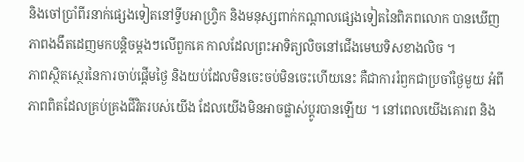និងចៅប្រាំពីរនាក់ផ្សេងទៀតនៅទ្វីបអាហ្វ្រិក និងមនុស្សពាក់កណ្តាលផ្សេងទៀតនៃពិភពលោក បានឃើញភាពងងឹតដេញមកបន្តិចម្តងៗលើពួកគេ កាលដែលព្រះអាទិត្យលិចនៅជើងមេឃទិសខាងលិច ។
ភាពស្ថិតស្ថេរនៃការចាប់ផ្តើមថ្ងៃ និងយប់ដែលមិនចេះចប់មិនចេះហើយនេះ គឺជាការរំឭកជាប្រចាំថ្ងៃមួយ អំពីភាពពិតដែលគ្រប់គ្រងជីវិតរបស់យើង ដែលយើងមិនអាចផ្លាស់ប្ដូរបានឡើយ ។ នៅពេលយើងគោរព និង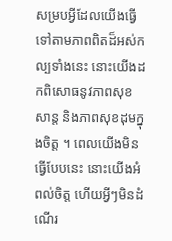សម្របអ្វីដែលយើងធ្វើ ទៅតាមភាពពិតដ៏អស់កល្បទាំងនេះ នោះយើងដកពិសោធនូវភាពសុខសាន្ត និងភាពសុខដុមក្នុងចិត្ត ។ ពេលយើងមិនធ្វើបែបនេះ នោះយើងអំពល់ចិត្ត ហើយអ្វីៗមិនដំណើរ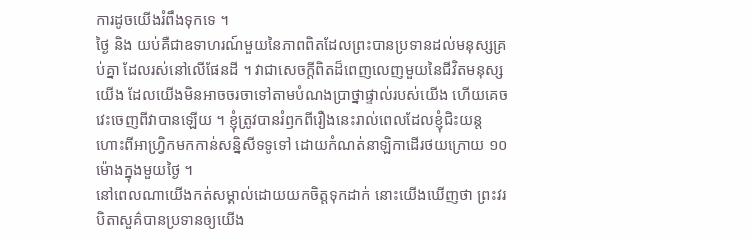ការដូចយើងរំពឹងទុកទេ ។
ថ្ងៃ និង យប់គឺជាឧទាហរណ៍មួយនៃភាពពិតដែលព្រះបានប្រទានដល់មនុស្សគ្រប់គ្នា ដែលរស់នៅលើផែនដី ។ វាជាសេចក្ដីពិតដ៏ពេញលេញមួយនៃជីវិតមនុស្សយើង ដែលយើងមិនអាចចរចាទៅតាមបំណងប្រាថ្នាផ្ទាល់របស់យើង ហើយគេចវេះចេញពីវាបានឡើយ ។ ខ្ញុំត្រូវបានរំឭកពីរឿងនេះរាល់ពេលដែលខ្ញុំជិះយន្តហោះពីអាហ្វ្រិកមកកាន់សន្និសីទទូទៅ ដោយកំណត់នាឡិកាដើរថយក្រោយ ១០ ម៉ោងក្នុងមួយថ្ងៃ ។
នៅពេលណាយើងកត់សម្គាល់ដោយយកចិត្តទុកដាក់ នោះយើងឃើញថា ព្រះវរបិតាសួគ៌បានប្រទានឲ្យយើង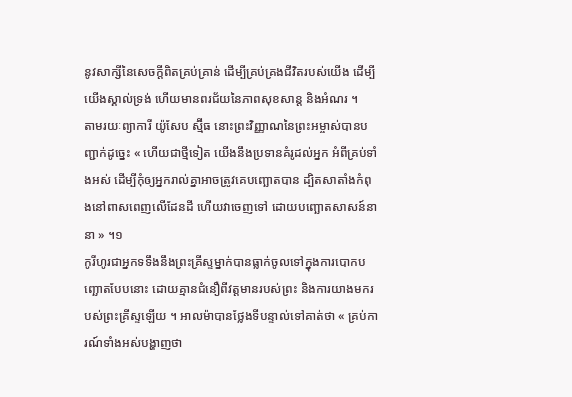នូវសាក្សីនៃសេចក្ដីពិតគ្រប់គ្រាន់ ដើម្បីគ្រប់គ្រងជីវិតរបស់យើង ដើម្បីយើងស្គាល់ទ្រង់ ហើយមានពរជ័យនៃភាពសុខសាន្ត និងអំណរ ។
តាមរយៈព្យាការី យ៉ូសែប ស្ម៊ីធ នោះព្រះវិញ្ញាណនៃព្រះអម្ចាស់បានបញ្ជាក់ដូច្នេះ « ហើយជាថ្មីទៀត យើងនឹងប្រទានគំរូដល់អ្នក អំពីគ្រប់ទាំងអស់ ដើម្បីកុំឲ្យអ្នករាល់គ្នាអាចត្រូវគេបញ្ឆោតបាន ដ្បិតសាតាំងកំពុងនៅពាសពេញលើដែនដី ហើយវាចេញទៅ ដោយបញ្ឆោតសាសន៍នានា » ។១
កូរីហូរជាអ្នកទទឹងនឹងព្រះគ្រីស្ទម្នាក់បានធ្លាក់ចូលទៅក្នុងការបោកបញ្ឆោតបែបនោះ ដោយគ្មានជំនឿពីវត្តមានរបស់ព្រះ និងការយាងមករបស់ព្រះគ្រីស្ទឡើយ ។ អាលម៉ាបានថ្លែងទីបន្ទាល់ទៅគាត់ថា « គ្រប់ការណ៍ទាំងអស់បង្ហាញថា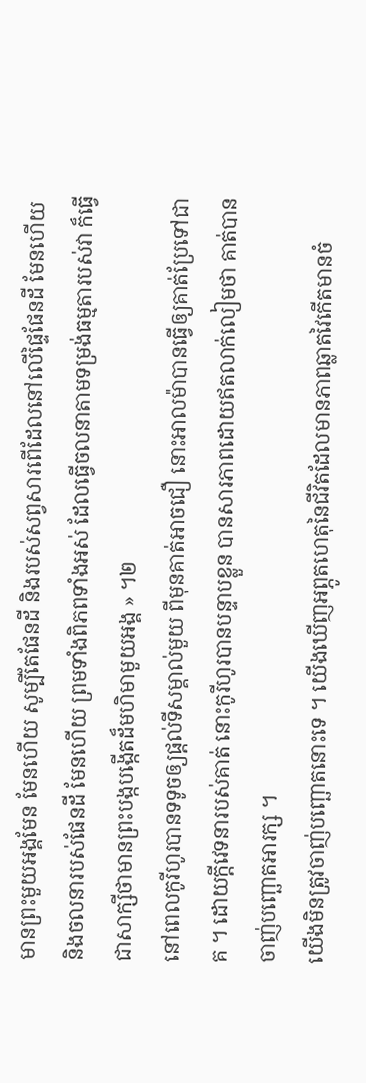មានព្រះមួយអង្គមែន មែនហើយ សូម្បីតែផែនដី និងរបស់សព្វសារពើដែលនៅលើផ្ទៃផែនដី មែនហើយ និងចលនារបស់ផែនដី មែនហើយ ព្រមទាំងពិភពទាំងអស់ ដែលធ្វើចលនាតាមទម្រង់ធម្មតារបស់វា ក៏ធ្វើជាសាក្សីថាមានព្រះបង្កបង្កើតដ៏មហិមាមួយអង្គ » ។២
នៅពេលកូរីហូរបានទទូចឲ្យផ្តល់ទីសម្គាល់មួយ ពីមុនគាត់អាចជឿ នោះអាលម៉ាបានធ្វើឲ្យគាត់ប្រែទៅជាគ ។ ដោយក្តីវេទនារបស់គាត់ នោះកូរីហូរបានបន្ទាបខ្លួន បានសារភាពដោយឥតលាក់លៀមថា គាត់បានចាញ់បញ្ឆោតអារក្ស ។
យើងមិនត្រូវចាញ់បញ្ឆោតនោះទេ ។ យើងឃើញអព្ភូតហេតុនៃជីវិតដែលមានភាពឆ្លាតវៃកើតមានចំ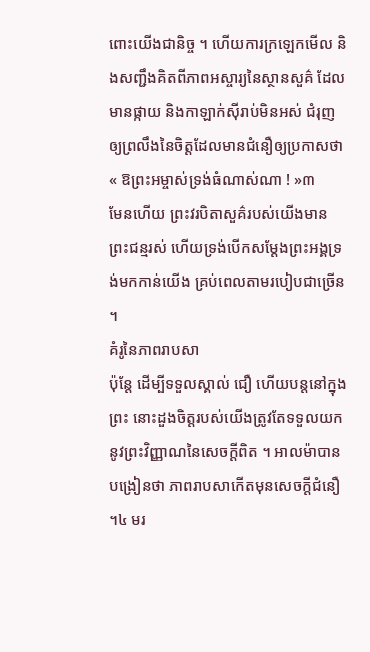ពោះយើងជានិច្ច ។ ហើយការក្រឡេកមើល និងសញ្ជឹងគិតពីភាពអស្ចារ្យនៃស្ថានសួគ៌ ដែលមានផ្កាយ និងកាឡាក់ស៊ីរាប់មិនអស់ ជំរុញឲ្យព្រលឹងនៃចិត្តដែលមានជំនឿឲ្យប្រកាសថា « ឱព្រះអម្ចាស់ទ្រង់ធំណាស់ណា ! »៣
មែនហើយ ព្រះវរបិតាសួគ៌របស់យើងមានព្រះជន្មរស់ ហើយទ្រង់បើកសម្តែងព្រះអង្គទ្រង់មកកាន់យើង គ្រប់ពេលតាមរបៀបជាច្រើន ។
គំរូនៃភាពរាបសា
ប៉ុន្តែ ដើម្បីទទួលស្គាល់ ជឿ ហើយបន្តនៅក្នុងព្រះ នោះដួងចិត្តរបស់យើងត្រូវតែទទួលយកនូវព្រះវិញ្ញាណនៃសេចក្ដីពិត ។ អាលម៉ាបានបង្រៀនថា ភាពរាបសាកើតមុនសេចក្ដីជំនឿ ។៤ មរ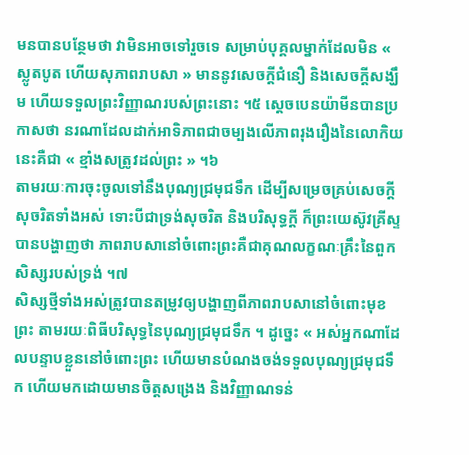មនបានបន្ថែមថា វាមិនអាចទៅរួចទេ សម្រាប់បុគ្គលម្នាក់ដែលមិន « ស្លូតបូត ហើយសុភាពរាបសា » មាននូវសេចក្តីជំនឿ និងសេចក្តីសង្ឃឹម ហើយទទួលព្រះវិញ្ញាណរបស់ព្រះនោះ ។៥ ស្តេចបេនយ៉ាមីនបានប្រកាសថា នរណាដែលដាក់អាទិភាពជាចម្បងលើភាពរុងរឿងនៃលោកិយនេះគឺជា « ខ្មាំងសត្រូវដល់ព្រះ » ។៦
តាមរយៈការចុះចូលទៅនឹងបុណ្យជ្រមុជទឹក ដើម្បីសម្រេចគ្រប់សេចក្ដីសុចរិតទាំងអស់ ទោះបីជាទ្រង់សុចរិត និងបរិសុទ្ធក្តី ក៏ព្រះយេស៊ូវគ្រីស្ទបានបង្ហាញថា ភាពរាបសានៅចំពោះព្រះគឺជាគុណលក្ខណៈគ្រឹះនៃពួកសិស្សរបស់ទ្រង់ ។៧
សិស្សថ្មីទាំងអស់ត្រូវបានតម្រូវឲ្យបង្ហាញពីភាពរាបសានៅចំពោះមុខព្រះ តាមរយៈពិធីបរិសុទ្ធនៃបុណ្យជ្រមុជទឹក ។ ដូច្នេះ « អស់អ្នកណាដែលបន្ទាបខ្លួននៅចំពោះព្រះ ហើយមានបំណងចង់ទទួលបុណ្យជ្រមុជទឹក ហើយមកដោយមានចិត្តសង្រេង និងវិញ្ញាណទន់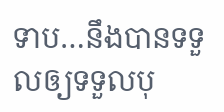ទាប…នឹងបានទទួលឲ្យទទួលបុ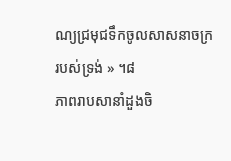ណ្យជ្រមុជទឹកចូលសាសនាចក្ររបស់ទ្រង់ » ។៨
ភាពរាបសានាំដួងចិ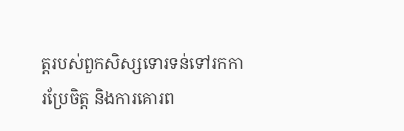ត្តរបស់ពួកសិស្សទោរទន់ទៅរកការប្រែចិត្ត និងការគោរព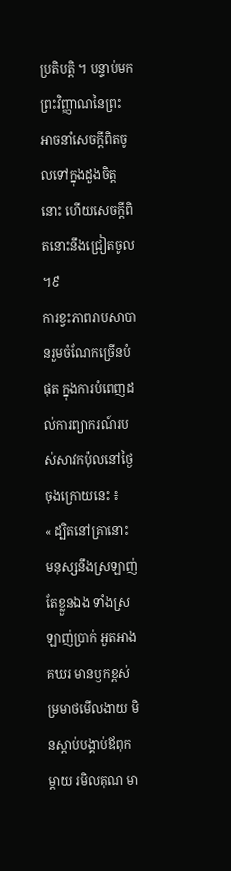ប្រតិបត្តិ ។ បន្ទាប់មក ព្រះវិញ្ញាណនៃព្រះអាចនាំសេចក្ដីពិតចូលទៅក្នុងដួងចិត្តនោះ ហើយសេចក្តីពិតនោះនឹងជ្រៀតចូល ។៩
ការខ្វះភាពរាបសាបានរួមចំណែកច្រើនបំផុត ក្នុងការបំពេញដល់ការព្យាករណ៍របស់សាវកប៉ុលនៅថ្ងៃចុងក្រោយនេះ ៖
« ដ្បិតនៅគ្រានោះ មនុស្សនឹងស្រឡាញ់តែខ្លួនឯង ទាំងស្រឡាញ់ប្រាក់ អួតអាងគឃរ មានឫកខ្ពស់ ម្រមាថមើលងាយ មិនស្ដាប់បង្គាប់ឪពុកម្ដាយ រមិលគុណ មា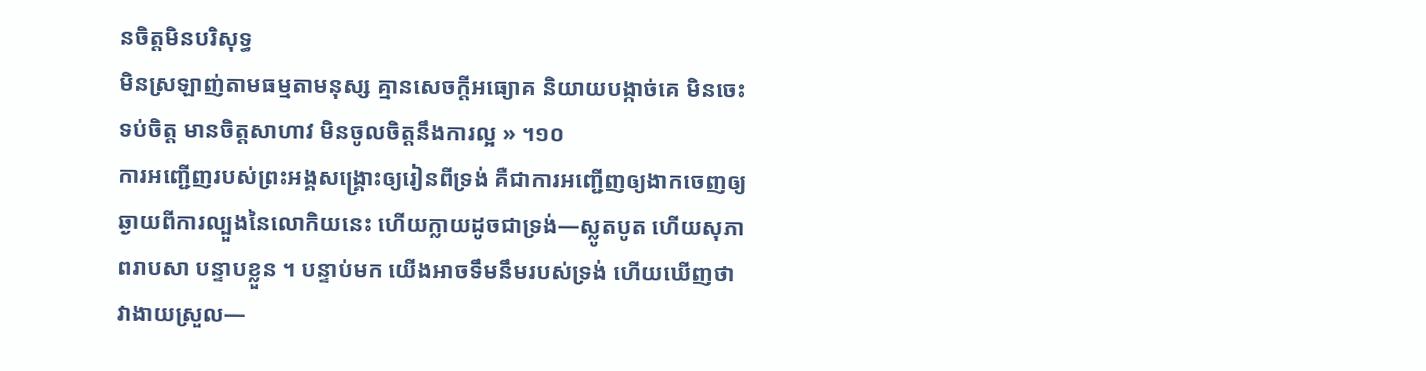នចិត្តមិនបរិសុទ្ធ
មិនស្រឡាញ់តាមធម្មតាមនុស្ស គ្មានសេចក្តីអធ្យោគ និយាយបង្កាច់គេ មិនចេះទប់ចិត្ត មានចិត្តសាហាវ មិនចូលចិត្តនឹងការល្អ » ។១០
ការអញ្ជើញរបស់ព្រះអង្គសង្គ្រោះឲ្យរៀនពីទ្រង់ គឺជាការអញ្ជើញឲ្យងាកចេញឲ្យឆ្ងាយពីការល្បួងនៃលោកិយនេះ ហើយក្លាយដូចជាទ្រង់—ស្លូតបូត ហើយសុភាពរាបសា បន្ទាបខ្លួន ។ បន្ទាប់មក យើងអាចទឹមនឹមរបស់ទ្រង់ ហើយឃើញថា វាងាយស្រួល—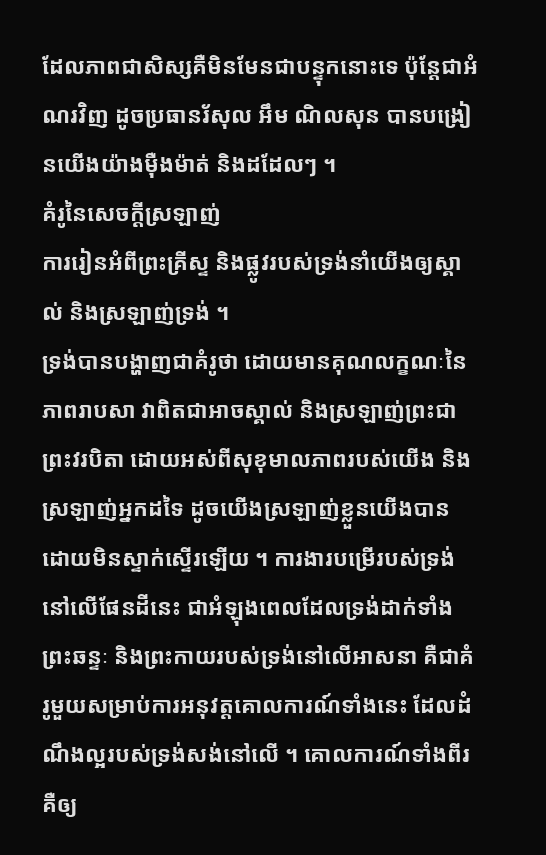ដែលភាពជាសិស្សគឺមិនមែនជាបន្ទុកនោះទេ ប៉ុន្តែជាអំណរវិញ ដូចប្រធានរ័សុល អឹម ណិលសុន បានបង្រៀនយើងយ៉ាងម៉ឺងម៉ាត់ និងដដែលៗ ។
គំរូនៃសេចក្ដីស្រឡាញ់
ការរៀនអំពីព្រះគ្រីស្ទ និងផ្លូវរបស់ទ្រង់នាំយើងឲ្យស្គាល់ និងស្រឡាញ់ទ្រង់ ។
ទ្រង់បានបង្ហាញជាគំរូថា ដោយមានគុណលក្ខណៈនៃភាពរាបសា វាពិតជាអាចស្គាល់ និងស្រឡាញ់ព្រះជាព្រះវរបិតា ដោយអស់ពីសុខុមាលភាពរបស់យើង និងស្រឡាញ់អ្នកដទៃ ដូចយើងស្រឡាញ់ខ្លួនយើងបាន ដោយមិនស្ទាក់ស្ទើរឡើយ ។ ការងារបម្រើរបស់ទ្រង់នៅលើផែនដីនេះ ជាអំឡុងពេលដែលទ្រង់ដាក់ទាំងព្រះឆន្ទៈ និងព្រះកាយរបស់ទ្រង់នៅលើអាសនា គឺជាគំរូមួយសម្រាប់ការអនុវត្តគោលការណ៍ទាំងនេះ ដែលដំណឹងល្អរបស់ទ្រង់សង់នៅលើ ។ គោលការណ៍ទាំងពីរ គឺឲ្យ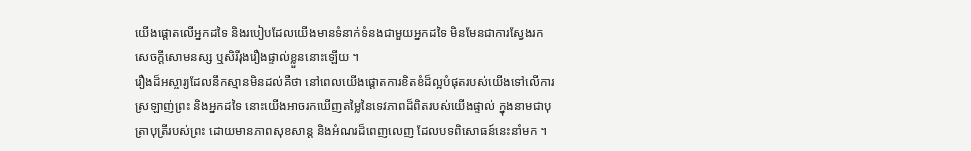យើងផ្តោតលើអ្នកដទៃ និងរបៀបដែលយើងមានទំនាក់ទំនងជាមួយអ្នកដទៃ មិនមែនជាការស្វែងរកសេចក្តីសោមនស្ស ឬសិរីរុងរឿងផ្ទាល់ខ្លួននោះឡើយ ។
រឿងដ៏អស្ចារ្យដែលនឹកស្មានមិនដល់គឺថា នៅពេលយើងផ្តោតការខិតខំដ៏ល្អបំផុតរបស់យើងទៅលើការស្រឡាញ់ព្រះ និងអ្នកដទៃ នោះយើងអាចរកឃើញតម្លៃនៃទេវភាពដ៏ពិតរបស់យើងផ្ទាល់ ក្នុងនាមជាបុត្រាបុត្រីរបស់ព្រះ ដោយមានភាពសុខសាន្ត និងអំណរដ៏ពេញលេញ ដែលបទពិសោធន៍នេះនាំមក ។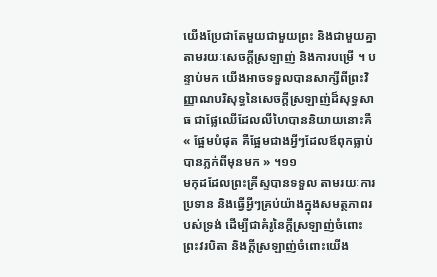យើងប្រែជាតែមួយជាមួយព្រះ និងជាមួយគ្នា តាមរយៈសេចក្ដីស្រឡាញ់ និងការបម្រើ ។ បន្ទាប់មក យើងអាចទទួលបានសាក្សីពីព្រះវិញ្ញាណបរិសុទ្ធនៃសេចក្ដីស្រឡាញ់ដ៏សុទ្ធសាធ ជាផ្លែឈើដែលលីហៃបាននិយាយនោះគឺ « ផ្អែមបំផុត គឺផ្អែមជាងអ្វីៗដែលឪពុកធ្លាប់បានភ្លក់ពីមុនមក » ។១១
មកុដដែលព្រះគ្រីស្ទបានទទួល តាមរយៈការប្រទាន និងធ្វើអ្វីៗគ្រប់យ៉ាងក្នុងសមត្ថភាពរបស់ទ្រង់ ដើម្បីជាគំរូនៃក្ដីស្រឡាញ់ចំពោះព្រះវរបិតា និងក្ដីស្រឡាញ់ចំពោះយើង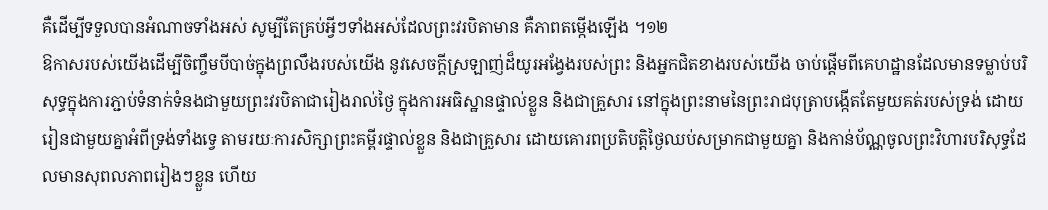គឺដើម្បីទទួលបានអំណាចទាំងអស់ សូម្បីតែគ្រប់អ្វីៗទាំងអស់ដែលព្រះវរបិតាមាន គឺភាពតម្កើងឡើង ។១២
ឱកាសរបស់យើងដើម្បីចិញ្ចឹមបីបាច់ក្នុងព្រលឹងរបស់យើង នូវសេចក្ដីស្រឡាញ់ដ៏យូរអង្វែងរបស់ព្រះ និងអ្នកជិតខាងរបស់យើង ចាប់ផ្ដើមពីគេហដ្ឋានដែលមានទម្លាប់បរិសុទ្ធក្នុងការភ្ជាប់ទំនាក់ទំនងជាមួយព្រះវរបិតាជារៀងរាល់ថ្ងៃ ក្នុងការអធិស្ឋានផ្ទាល់ខ្លួន និងជាគ្រួសារ នៅក្នុងព្រះនាមនៃព្រះរាជបុត្រាបង្កើតតែមួយគត់របស់ទ្រង់ ដោយរៀនជាមួយគ្នាអំពីទ្រង់ទាំងទ្វេ តាមរយៈការសិក្សាព្រះគម្ពីរផ្ទាល់ខ្លួន និងជាគ្រួសារ ដោយគោរពប្រតិបត្តិថ្ងៃឈប់សម្រាកជាមួយគ្នា និងកាន់ប័ណ្ណចូលព្រះវិហារបរិសុទ្ធដែលមានសុពលភាពរៀងៗខ្លួន ហើយ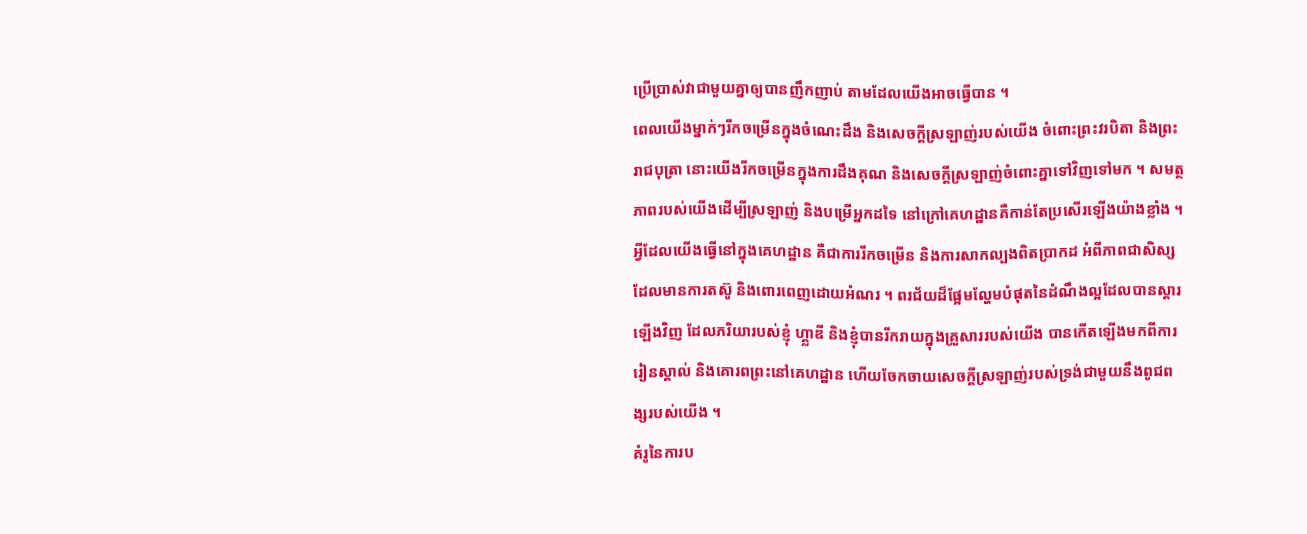ប្រើប្រាស់វាជាមួយគ្នាឲ្យបានញឹកញាប់ តាមដែលយើងអាចធ្វើបាន ។
ពេលយើងម្នាក់ៗរីកចម្រើនក្នុងចំណេះដឹង និងសេចក្ដីស្រឡាញ់របស់យើង ចំពោះព្រះវរបិតា និងព្រះរាជបុត្រា នោះយើងរីកចម្រើនក្នុងការដឹងគុណ និងសេចក្តីស្រឡាញ់ចំពោះគ្នាទៅវិញទៅមក ។ សមត្ថភាពរបស់យើងដើម្បីស្រឡាញ់ និងបម្រើអ្នកដទៃ នៅក្រៅគេហដ្ឋានគឺកាន់តែប្រសើរឡើងយ៉ាងខ្លាំង ។
អ្វីដែលយើងធ្វើនៅក្នុងគេហដ្ឋាន គឺជាការរីកចម្រើន និងការសាកល្បងពិតប្រាកដ អំពីភាពជាសិស្សដែលមានការតស៊ូ និងពោរពេញដោយអំណរ ។ ពរជ័យដ៏ផ្អែមល្ហែមបំផុតនៃដំណឹងល្អដែលបានស្ដារឡើងវិញ ដែលភរិយារបស់ខ្ញុំ ហ្គ្លាឌី និងខ្ញុំបានរីករាយក្នុងគ្រួសាររបស់យើង បានកើតឡើងមកពីការរៀនស្គាល់ និងគោរពព្រះនៅគេហដ្ឋាន ហើយចែកចាយសេចក្ដីស្រឡាញ់របស់ទ្រង់ជាមួយនឹងពូជពង្សរបស់យើង ។
គំរូនៃការប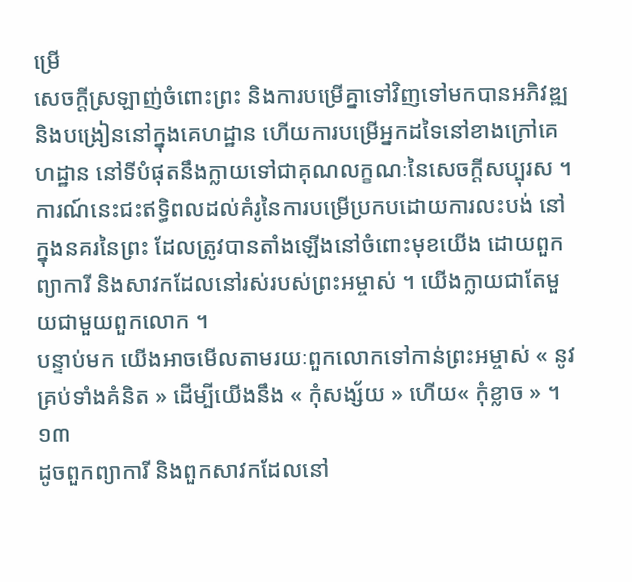ម្រើ
សេចក្ដីស្រឡាញ់ចំពោះព្រះ និងការបម្រើគ្នាទៅវិញទៅមកបានអភិវឌ្ឍ និងបង្រៀននៅក្នុងគេហដ្ឋាន ហើយការបម្រើអ្នកដទៃនៅខាងក្រៅគេហដ្ឋាន នៅទីបំផុតនឹងក្លាយទៅជាគុណលក្ខណៈនៃសេចក្ដីសប្បុរស ។
ការណ៍នេះជះឥទ្ធិពលដល់គំរូនៃការបម្រើប្រកបដោយការលះបង់ នៅក្នុងនគរនៃព្រះ ដែលត្រូវបានតាំងឡើងនៅចំពោះមុខយើង ដោយពួកព្យាការី និងសាវកដែលនៅរស់របស់ព្រះអម្ចាស់ ។ យើងក្លាយជាតែមួយជាមួយពួកលោក ។
បន្ទាប់មក យើងអាចមើលតាមរយៈពួកលោកទៅកាន់ព្រះអម្ចាស់ « នូវគ្រប់ទាំងគំនិត » ដើម្បីយើងនឹង « កុំសង្ស័យ » ហើយ« កុំខ្លាច » ។១៣
ដូចពួកព្យាការី និងពួកសាវកដែលនៅ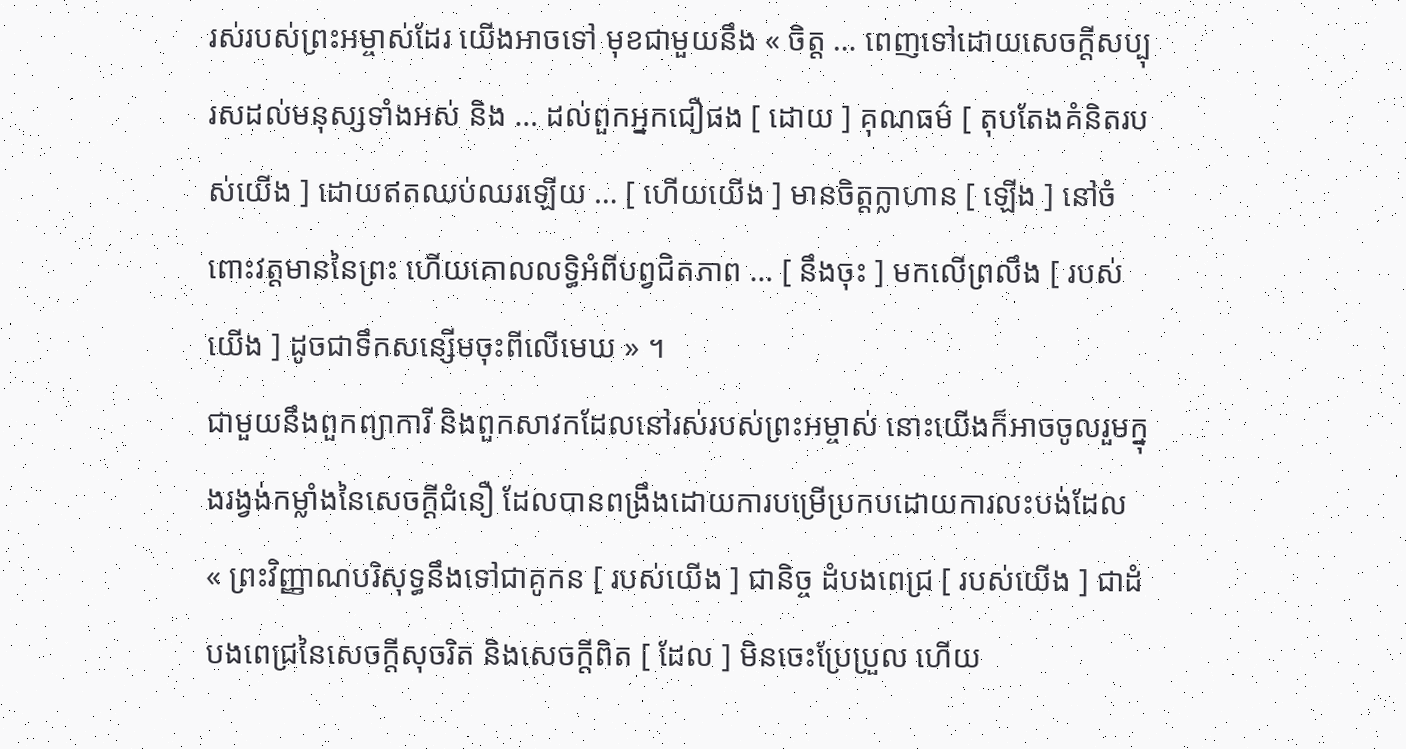រស់របស់ព្រះអម្ចាស់ដែរ យើងអាចទៅ មុខជាមួយនឹង « ចិត្ត … ពេញទៅដោយសេចក្ដីសប្បុរសដល់មនុស្សទាំងអស់ និង … ដល់ពួកអ្នកជឿផង [ ដោយ ] គុណធម៌ [ តុបតែងគំនិតរបស់យើង ] ដោយឥតឈប់ឈរឡើយ … [ ហើយយើង ] មានចិត្តក្លាហាន [ ឡើង ] នៅចំពោះវត្តមាននៃព្រះ ហើយគោលលទ្ធិអំពីបព្វជិតភាព … [ នឹងចុះ ] មកលើព្រលឹង [ របស់យើង ] ដូចជាទឹកសន្សើមចុះពីលើមេឃ » ។
ជាមួយនឹងពួកព្យាការី និងពួកសាវកដែលនៅរស់របស់ព្រះអម្ចាស់ នោះយើងក៏អាចចូលរួមក្នុងរង្វង់កម្លាំងនៃសេចក្ដីជំនឿ ដែលបានពង្រឹងដោយការបម្រើប្រកបដោយការលះបង់ដែល « ព្រះវិញ្ញាណបរិសុទ្ធនឹងទៅជាគូកន [ របស់យើង ] ជានិច្ច ដំបងពេជ្រ [ របស់យើង ] ជាដំបងពេជ្រនៃសេចក្តីសុចរិត និងសេចក្តីពិត [ ដែល ] មិនចេះប្រែប្រួល ហើយ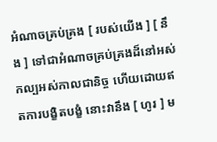អំណាចគ្រប់គ្រង [ របស់យើង ] [ នឹង ] ទៅជាអំណាចគ្រប់គ្រងដ៏នៅអស់កល្បអស់កាលជានិច្ច ហើយដោយឥតការបង្ខិតបង្ខំ នោះវានឹង [ ហូរ ] ម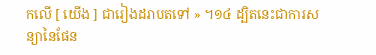កលើ [ យើង ] ជារៀងដរាបតទៅ » ។១៤ ដ្បិតនេះជាការសន្យានៃផែន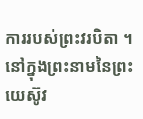ការរបស់ព្រះវរបិតា ។ នៅក្នុងព្រះនាមនៃព្រះយេស៊ូវ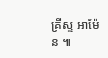គ្រីស្ទ អាម៉ែន ៕